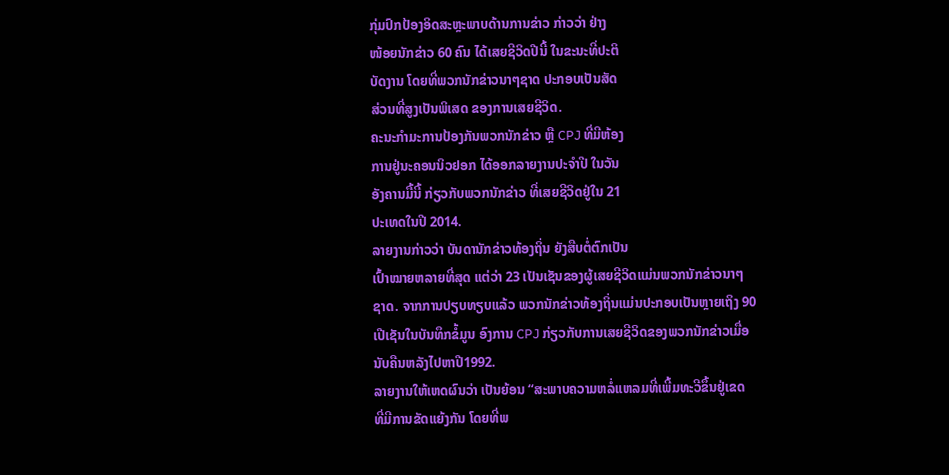ກຸ່ມປົກປ້ອງອິດສະຫຼະພາບດ້ານການຂ່າວ ກ່າວວ່າ ຢ່າງ
ໜ້ອຍນັກຂ່າວ 60 ຄົນ ໄດ້ເສຍຊີວິດປີນີ້ ໃນຂະນະທີ່ປະຕິ
ບັດງານ ໂດຍທີ່ພວກນັກຂ່າວນາໆຊາດ ປະກອບເປັນສັດ
ສ່ວນທີ່ສູງເປັນພິເສດ ຂອງການເສຍຊີວິດ.
ຄະນະກຳມະການປ້ອງກັນພວກນັກຂ່າວ ຫຼື CPJ ທີ່ມີຫ້ອງ
ການຢູ່ນະຄອນນິວຢອກ ໄດ້ອອກລາຍງານປະຈຳປີ ໃນວັນ
ອັງຄານມື້ນີ້ ກ່ຽວກັບພວກນັກຂ່າວ ທີ່ເສຍຊີວິດຢູ່ໃນ 21
ປະເທດໃນປີ 2014.
ລາຍງານກ່າວວ່າ ບັນດານັກຂ່າວທ້ອງຖິ່ນ ຍັງສືບຕໍ່ຕົກເປັນ
ເປົ້າໝາຍຫລາຍທີ່ສຸດ ແຕ່ວ່າ 23 ເປັນເຊັນຂອງຜູ້ເສຍຊີວິດແມ່ນພວກນັກຂ່າວນາໆ
ຊາດ. ຈາກການປຽບທຽບແລ້ວ ພວກນັກຂ່າວທ້ອງຖິ່ນແມ່ນປະກອບເປັນຫຼາຍເຖິງ 90
ເປີເຊັນໃນບັນທຶກຂໍ້ມູນ ອົງການ CPJ ກ່ຽວກັບການເສຍຊີວິດຂອງພວກນັກຂ່າວເມື່ອ
ນັບຄືນຫລັງໄປຫາປີ1992.
ລາຍງານໃຫ້ເຫດຜົນວ່າ ເປັນຍ້ອນ “ສະພາບຄວາມຫລໍ່ແຫລມທີ່ເພີ້ມທະວີຂຶ້ນຢູ່ເຂດ
ທີ່ມີການຂັດແຍ້ງກັນ ໂດຍທີ່ພ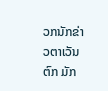ວກນັກຂ່າວຕາເວັນຕົກ ມັກ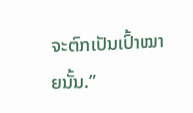ຈະຕົກເປັນເປົ້າໝາຍນັ້ນ.”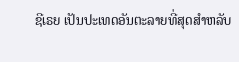ຊີເຣຍ ເປັນປະເທດອັນຕະລາຍທີ່ສຸດສຳຫລັບ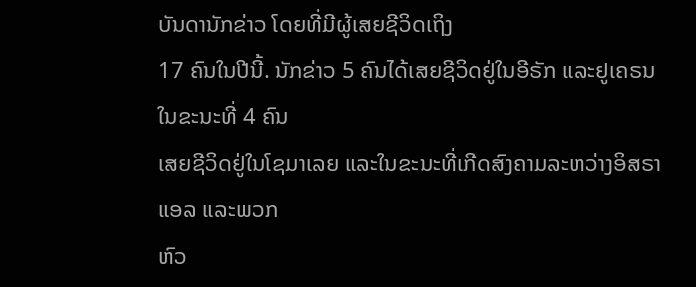ບັນດານັກຂ່າວ ໂດຍທີ່ມີຜູ້ເສຍຊີວິດເຖິງ
17 ຄົນໃນປີນີ້. ນັກຂ່າວ 5 ຄົນໄດ້ເສຍຊີວິດຢູ່ໃນອີຣັກ ແລະຢູເຄຣນ ໃນຂະນະທີ່ 4 ຄົນ
ເສຍຊີວິດຢູ່ໃນໂຊມາເລຍ ແລະໃນຂະນະທີ່ເກີດສົງຄາມລະຫວ່າງອິສຣາແອລ ແລະພວກ
ຫົວ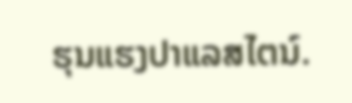ຮຸນແຮງປາແລສໄຕນ໌.